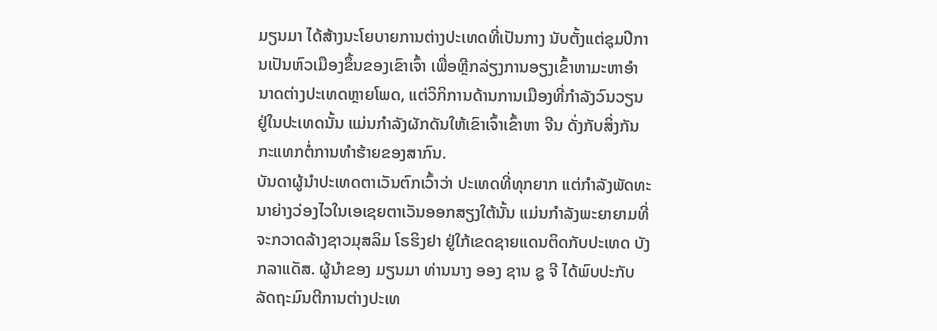ມຽນມາ ໄດ້ສ້າງນະໂຍບາຍການຕ່າງປະເທດທີ່ເປັນກາງ ນັບຕັ້ງແຕ່ຊຸມປີການເປັນຫົວເມືອງຂຶ້ນຂອງເຂົາເຈົ້າ ເພື່ອຫຼີກລ່ຽງການອຽງເຂົ້າຫາມະຫາອຳນາດຕ່າງປະເທດຫຼາຍໂພດ, ແຕ່ວິກິການດ້ານການເມືອງທີ່ກຳລັງວົນວຽນຢູ່ໃນປະເທດນັ້ນ ແມ່ນກຳລັງຜັກດັນໃຫ້ເຂົາເຈົ້າເຂົ້າຫາ ຈີນ ດັ່ງກັບສິ່ງກັນກະແທກຕໍ່ການທຳຮ້າຍຂອງສາກົນ.
ບັນດາຜູ້ນຳປະເທດຕາເວັນຕົກເວົ້າວ່າ ປະເທດທີ່ທຸກຍາກ ແຕ່ກຳລັງພັດທະນາຍ່າງວ່ອງໄວໃນເອເຊຍຕາເວັນອອກສຽງໃຕ້ນັ້ນ ແມ່ນກຳລັງພະຍາຍາມທີ່ຈະກວາດລ້າງຊາວມຸສລິມ ໂຣຮິງຢາ ຢູ່ໃກ້ເຂດຊາຍແດນຕິດກັບປະເທດ ບັງກລາແດັສ. ຜູ້ນຳຂອງ ມຽນມາ ທ່ານນາງ ອອງ ຊານ ຊູ ຈີ ໄດ້ພົບປະກັບລັດຖະມົນຕີການຕ່າງປະເທ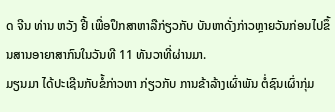ດ ຈີນ ທ່ານ ຫວັງ ຢີ້ ເພື່ອປຶກສາຫາລືກ່ຽວກັບ ບັນຫາດັ່ງກ່າວຫຼາຍວັນກ່ອນໄປຂຶ້ນສານອາຍາສາກົນໃນວັນທີ 11 ທັນວາທີ່ຜ່ານມາ.
ມຽນມາ ໄດ້ປະເຊີນກັບຂໍ້ກ່າວຫາ ກ່ຽວກັບ ການຂ້າລ້າງເຜົ່າພັນ ຕໍ່ຊົນເຜົ່າກຸ່ມ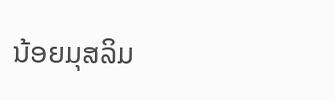ນ້ອຍມຸສລິມ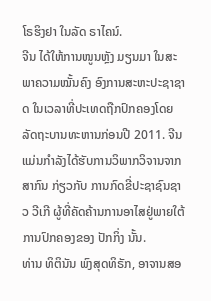ໂຣຮິງຢາ ໃນລັດ ຣາໄຄນ໌.
ຈີນ ໄດ້ໃຫ້ການໜູນຫຼັງ ມຽນມາ ໃນສະພາຄວາມໝັ້ນຄົງ ອົງການສະຫະປະຊາຊາດ ໃນເວລາທີ່ປະເທດຖືກປົກຄອງໂດຍລັດຖະບານທະຫານກ່ອນປີ 2011. ຈີນ ແມ່ນກຳລັງໄດ້ຮັບການວິພາກວິຈານຈາກສາກົນ ກ່ຽວກັບ ການກົດຂີ່ປະຊາຊົນຊາວ ວີເກີ ຜູ້ທີ່ຄັດຄ້ານການອາໄສຢູ່ພາຍໃຕ້ການປົກຄອງຂອງ ປັກກິ່ງ ນັ້ນ.
ທ່ານ ທິຕິນັນ ພົງສຸດທິຣັກ, ອາຈານສອ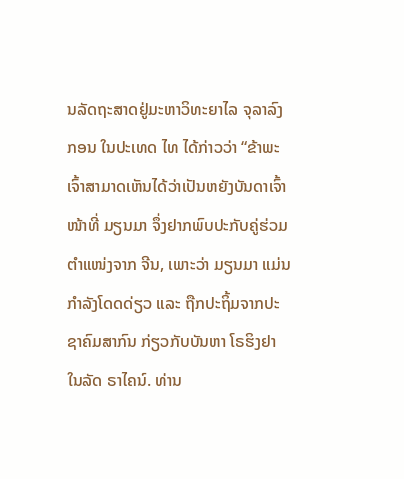ນລັດຖະສາດຢູ່ມະຫາວິທະຍາໄລ ຈຸລາລົງກອນ ໃນປະເທດ ໄທ ໄດ້ກ່າວວ່າ “ຂ້າພະເຈົ້າສາມາດເຫັນໄດ້ວ່າເປັນຫຍັງບັນດາເຈົ້າໜ້າທີ່ ມຽນມາ ຈຶ່ງຢາກພົບປະກັບຄູ່ຮ່ວມຕຳແໜ່ງຈາກ ຈີນ, ເພາະວ່າ ມຽນມາ ແມ່ນກຳລັງໂດດດ່ຽວ ແລະ ຖືກປະຖິ້ມຈາກປະຊາຄົມສາກົນ ກ່ຽວກັບບັນຫາ ໂຣຮິງຢາ ໃນລັດ ຣາໄຄນ໌. ທ່ານ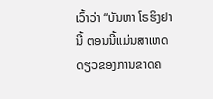ເວົ້າວ່າ “ບັນຫາ ໂຣຮິງຢາ ນີ້ ຕອນນີ້ແມ່ນສາເຫດດຽວຂອງການຂາດຄ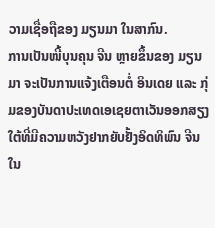ວາມເຊື່ອຖືຂອງ ມຽນມາ ໃນສາກົນ.
ການເປັນໜີ້ບຸນຄຸນ ຈີນ ຫຼາຍຂຶ້ນຂອງ ມຽນມາ ຈະເປັນການແຈ້ງເຕືອນຕໍ່ ອິນເດຍ ແລະ ກຸ່ມຂອງບັນດາປະເທດເອເຊຍຕາເວັນອອກສຽງໃຕ້ທີ່ມີຄວາມຫວັງຢາກຍັບຢັ້ງອິດທິພົນ ຈີນ ໃນ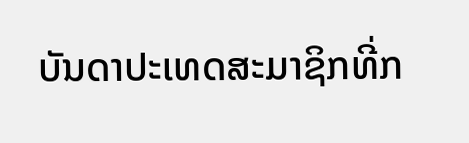ບັນດາປະເທດສະມາຊິກທີ່ກ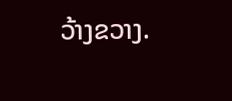ວ້າງຂວາງ.